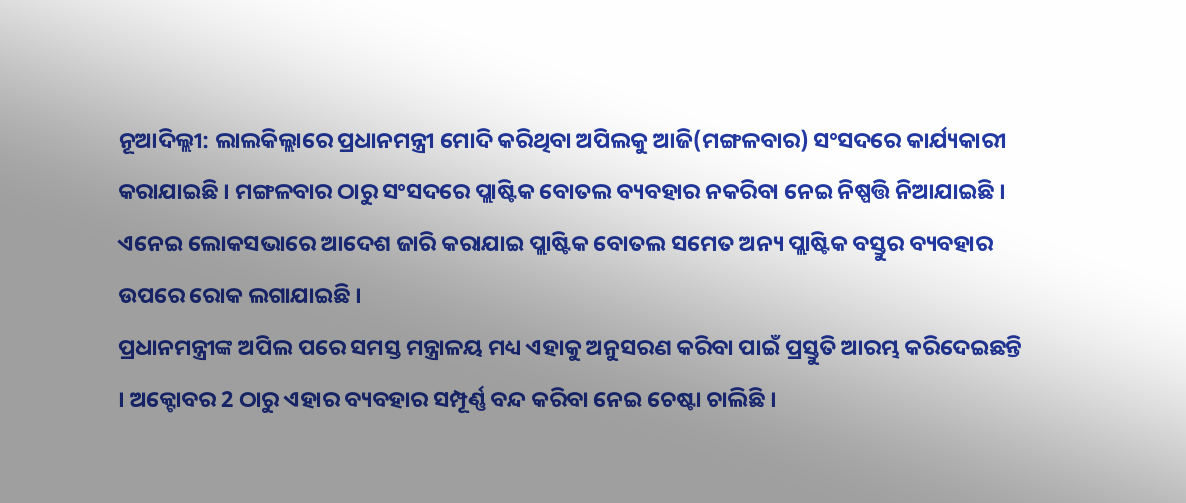ନୂଆଦିଲ୍ଲୀ: ଲାଲକିଲ୍ଲାରେ ପ୍ରଧାନମନ୍ତ୍ରୀ ମୋଦି କରିଥିବା ଅପିଲକୁ ଆଜି(ମଙ୍ଗଳବାର) ସଂସଦରେ କାର୍ଯ୍ୟକାରୀ କରାଯାଇଛି । ମଙ୍ଗଳବାର ଠାରୁ ସଂସଦରେ ପ୍ଲାଷ୍ଟିକ ବୋତଲ ବ୍ୟବହାର ନକରିବା ନେଇ ନିଷ୍ପତ୍ତି ନିଆଯାଇଛି । ଏନେଇ ଲୋକସଭାରେ ଆଦେଶ ଜାରି କରାଯାଇ ପ୍ଲାଷ୍ଟିକ ବୋତଲ ସମେତ ଅନ୍ୟ ପ୍ଲାଷ୍ଟିକ ବସ୍ତୁର ବ୍ୟବହାର ଉପରେ ରୋକ ଲଗାଯାଇଛି ।
ପ୍ରଧାନମନ୍ତ୍ରୀଙ୍କ ଅପିଲ ପରେ ସମସ୍ତ ମନ୍ତ୍ରାଳୟ ମଧ୍ୟ ଏହାକୁ ଅନୁସରଣ କରିବା ପାଇଁ ପ୍ରସ୍ତୁତି ଆରମ୍ଭ କରିଦେଇଛନ୍ତି । ଅକ୍ଟୋବର 2 ଠାରୁ ଏହାର ବ୍ୟବହାର ସମ୍ପୂର୍ଣ୍ଣ ବନ୍ଦ କରିବା ନେଇ ଚେଷ୍ଟା ଚାଲିଛି ।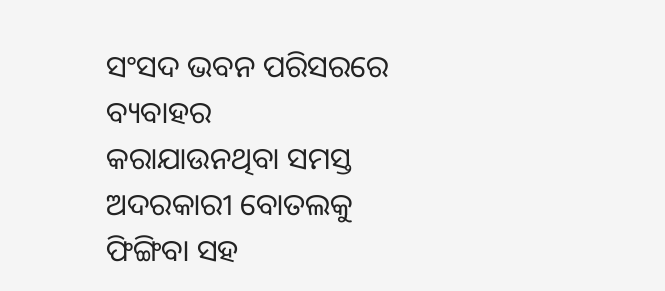ସଂସଦ ଭବନ ପରିସରରେ ବ୍ୟବାହର କରାଯାଉନଥିବା ସମସ୍ତ ଅଦରକାରୀ ବୋତଲକୁ ଫିଙ୍ଗିବା ସହ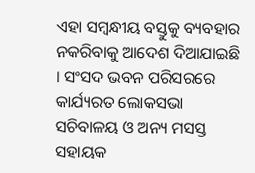ଏହା ସମ୍ବନ୍ଧୀୟ ବସ୍ତୁକୁ ବ୍ୟବହାର ନକରିବାକୁ ଆଦେଶ ଦିଆଯାଇଛି । ସଂସଦ ଭବନ ପରିସରରେ କାର୍ଯ୍ୟରତ ଲୋକସଭା ସଚିବାଳୟ ଓ ଅନ୍ୟ ମସସ୍ତ ସହାୟକ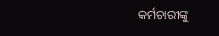କର୍ମଚାରୀଙ୍କୁ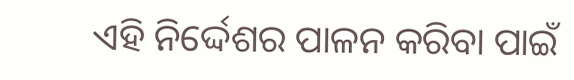ଏହି ନିର୍ଦ୍ଦେଶର ପାଳନ କରିବା ପାଇଁ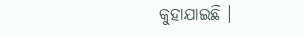କୁହାଯାଇଛି ।